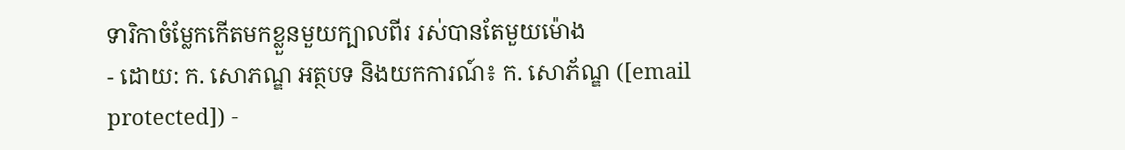ទារិកាចំម្លែកកើតមកខ្លួនមួយក្បាលពីរ រស់បានតែមួយម៉ោង
- ដោយ: ក. សោភណ្ឌ អត្ថបទ និងយកការណ៍៖ ក. សោភ័ណ្ឌ ([email protected]) -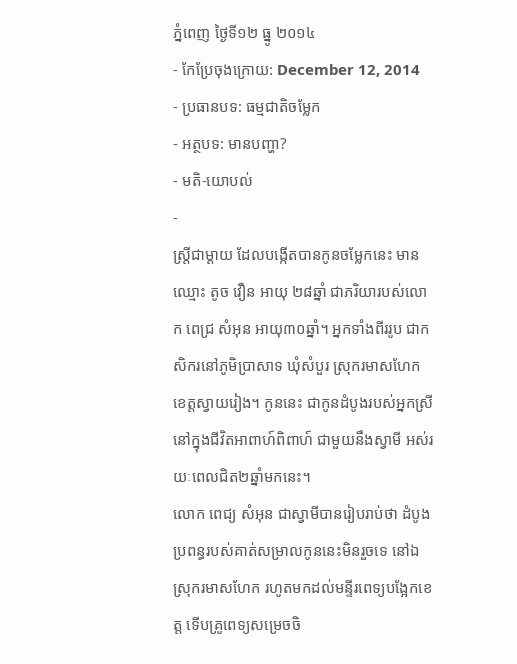ភ្នំពេញ ថ្ងៃទី១២ ធ្នូ ២០១៤
- កែប្រែចុងក្រោយ: December 12, 2014
- ប្រធានបទ: ធម្មជាតិចម្លែក
- អត្ថបទ: មានបញ្ហា?
- មតិ-យោបល់
-
ស្ត្រីជាម្ដាយ ដែលបង្កើតបានកូនចម្លែកនេះ មានឈ្មោះ តូច វឿន អាយុ ២៨ឆ្នាំ ជាភរិយារបស់លោក ពេជ្រ សំអុន អាយុ៣០ឆ្នាំ។ អ្នកទាំងពីររូប ជាកសិករនៅភូមិប្រាសាទ ឃុំសំបួរ ស្រុករមាសហែក ខេត្ដស្វាយរៀង។ កូននេះ ជាកូនដំបូងរបស់អ្នកស្រី នៅក្នុងជីវិតអាពាហ៍ពិពាហ៍ ជាមួយនឹងស្វាមី អស់រយៈពេលជិត២ឆ្នាំមកនេះ។
លោក ពេជ្យ សំអុន ជាស្វាមីបានរៀបរាប់ថា ដំបូងប្រពន្ធរបស់គាត់សម្រាលកូននេះមិនរួចទេ នៅឯស្រុករមាសហែក រហូតមកដល់មន្ទីរពេទ្យបង្អែកខេត្ត ទើបគ្រូពេទ្យសម្រេចចិ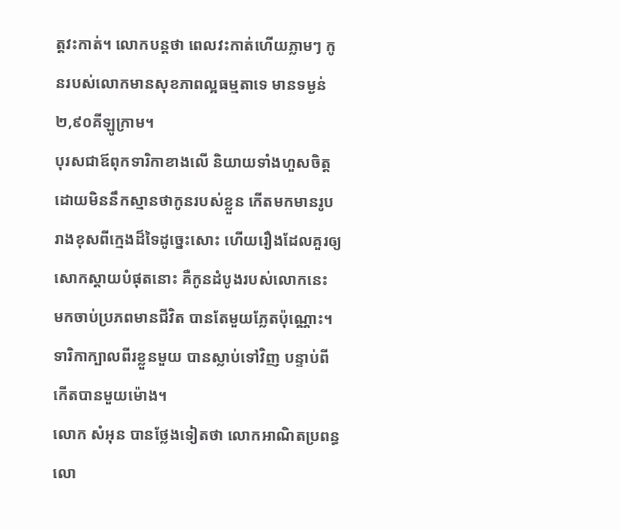ត្តវះកាត់។ លោកបន្តថា ពេលវះកាត់ហើយភ្លាមៗ កូនរបស់លោកមានសុខភាពល្អធម្មតាទេ មានទម្ងន់២,៩០គីឡូក្រាម។
បុរសជាឪពុកទារិកាខាងលើ និយាយទាំងហួសចិត្ត ដោយមិននឹកស្មានថាកូនរបស់ខ្លួន កើតមកមានរូបរាងខុសពីក្មេងដ៏ទៃដូច្នេះសោះ ហើយរឿងដែលគួរឲ្យសោកស្តាយបំផុតនោះ គឺកូនដំបូងរបស់លោកនេះ មកចាប់ប្រភពមានជីវិត បានតែមួយភ្លែតប៉ុណ្ណោះ។ ទារិកាក្បាលពីរខ្លួនមួយ បានស្លាប់ទៅវិញ បន្ទាប់ពីកើតបានមួយម៉ោង។
លោក សំអុន បានថ្លែងទៀតថា លោកអាណិតប្រពន្ធលោ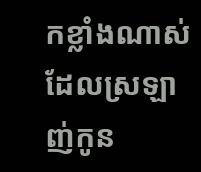កខ្លាំងណាស់ ដែលស្រឡាញ់កូន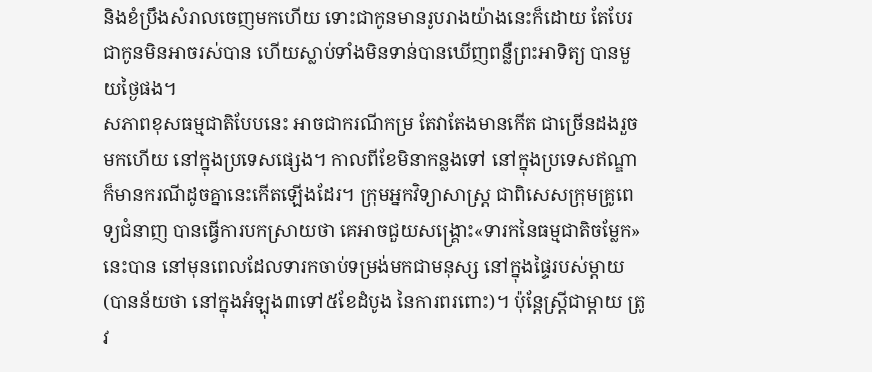និងខំប្រឹងសំរាលចេញមកហើយ ទោះជាកូនមានរូបរាងយ៉ាងនេះក៏ដោយ តែបែរជាកូនមិនអាចរស់បាន ហើយស្លាប់ទាំងមិនទាន់បានឃើញពន្លឺព្រះអាទិត្យ បានមួយថ្ងៃផង។
សភាពខុសធម្មជាតិបែបនេះ អាចជាករណីកម្រ តែវាតែងមានកើត ជាច្រើនដងរួចមកហើយ នៅក្នុងប្រទេសផ្សេង។ កាលពីខែមិនាកន្លងទៅ នៅក្នុងប្រទេសឥណ្ឌា ក៏មានករណីដូចគ្នានេះកើតឡើងដែរ។ ក្រុមអ្នកវិទ្យាសាស្ត្រ ជាពិសេសក្រុមគ្រូពេទ្យជំនាញ បានធ្វើការបកស្រាយថា គេអាចជួយសង្គ្រោះ«ទារកនៃធម្មជាតិចម្លែក»នេះបាន នៅមុនពេលដែលទារកចាប់ទម្រង់មកជាមនុស្ស នៅក្នុងផ្ទៃរបស់ម្ដាយ (បានន័យថា នៅក្នុងអំឡុង៣ទៅ៥ខែដំបូង នៃការពរពោះ)។ ប៉ុន្តែស្ដ្រីជាម្ដាយ ត្រូវ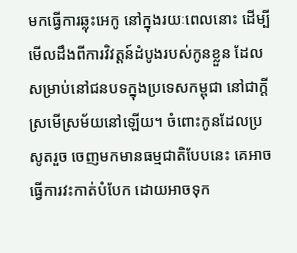មកធ្វើការឆ្លុះអេកូ នៅក្នុងរយៈពេលនោះ ដើម្បីមើលដឹងពីការវិវត្តន៍ដំបូងរបស់កូនខ្លួន ដែលសម្រាប់នៅជនបទក្នុងប្រទេសកម្ពុជា នៅជាក្ដីស្រមើស្រម័យនៅឡើយ។ ចំពោះកូនដែលប្រសូតរួច ចេញមកមានធម្មជាតិបែបនេះ គេអាចធ្វើការវះកាត់បំបែក ដោយអាចទុក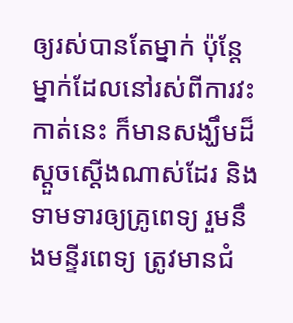ឲ្យរស់បានតែម្នាក់ ប៉ុន្តែម្នាក់ដែលនៅរស់ពីការវះកាត់នេះ ក៏មានសង្ឃឹមដ៏ស្ដួចស្ដើងណាស់ដែរ និងទាមទារឲ្យគ្រូពេទ្យ រួមនឹងមន្ទីរពេទ្យ ត្រូវមានជំ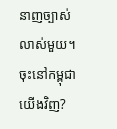នាញច្បាស់លាស់មួយ។
ចុះនៅកម្ពុជាយើងវិញ?